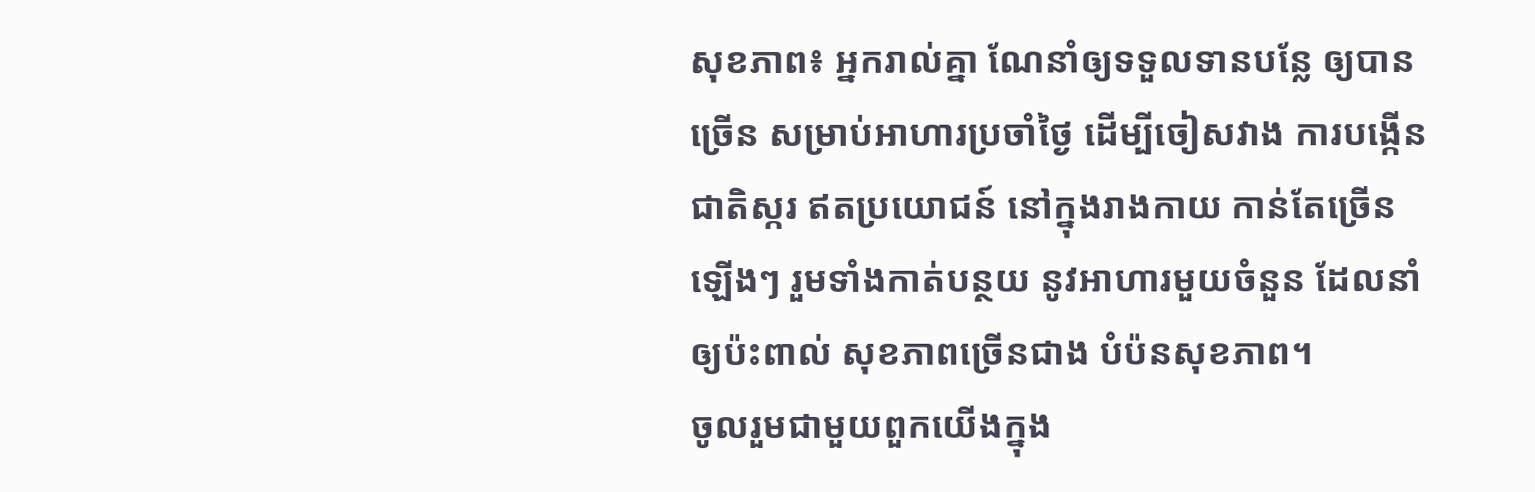សុខភាព៖ អ្នករាល់គ្នា ណែនាំឲ្យទទួលទានបន្លែ ឲ្យបានច្រើន សម្រាប់អាហារប្រចាំថ្ងៃ ដើម្បីចៀសវាង ការបង្កើនជាតិស្ករ ឥតប្រយោជន៍ នៅក្នុងរាងកាយ កាន់តែច្រើនឡើងៗ រួមទាំងកាត់បន្ថយ នូវអាហារមួយចំនួន ដែលនាំឲ្យប៉ះពាល់ សុខភាពច្រើនជាង បំប៉នសុខភាព។
ចូលរួមជាមួយពួកយើងក្នុង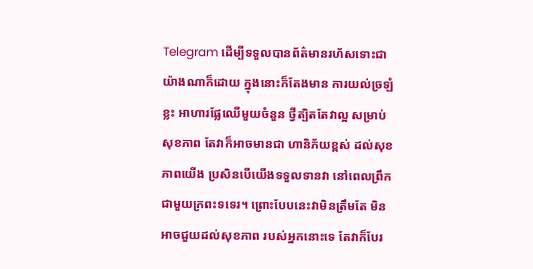Telegram ដើម្បីទទួលបានព័ត៌មានរហ័សទោះជាយ៉ាងណាក៏ដោយ ក្នុងនោះក៏តែងមាន ការយល់ច្រឡំខ្លះ អាហារផ្លែឈើមួយចំនួន ថ្វីត្បិតតែវាល្អ សម្រាប់សុខភាព តែវាក៏អាចមានជា ហានិភ័យខ្ពស់ ដល់សុខភាពយើង ប្រសិនបើយើងទទួលទានវា នៅពេលព្រឹក ជាមួយក្រពះទទេរ។ ព្រោះបែបនេះវាមិនត្រឹមតែ មិនអាចជួយដល់សុខភាព របស់អ្នកនោះទេ តែវាក៏បែរ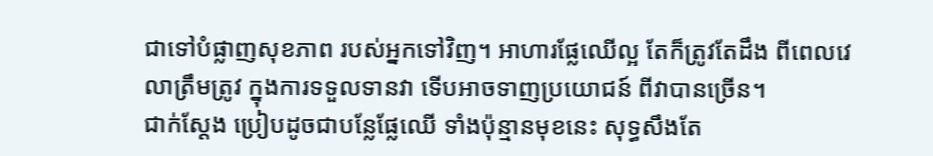ជាទៅបំផ្លាញសុខភាព របស់អ្នកទៅវិញ។ អាហារផ្លែឈើល្អ តែក៏ត្រូវតែដឹង ពីពេលវេលាត្រឹមត្រូវ ក្នុងការទទួលទានវា ទើបអាចទាញប្រយោជន៍ ពីវាបានច្រើន។
ជាក់ស្តែង ប្រៀបដូចជាបន្លែផ្លែឈើ ទាំងប៉ុន្មានមុខនេះ សុទ្ធសឹងតែ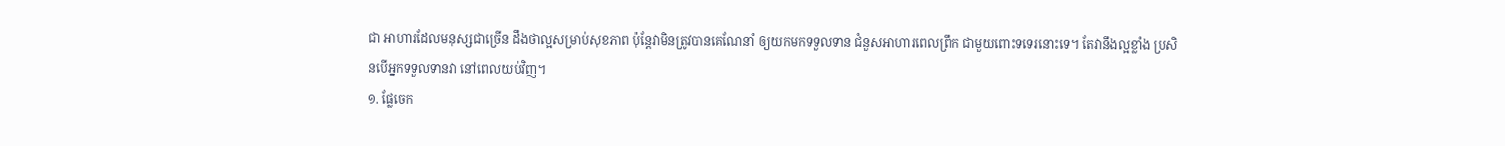ជា អាហារដែលមនុស្សជាច្រើន ដឹងថាល្អសម្រាប់សុខភាព ប៉ុន្តែវាមិនត្រូវបានគេណែនាំ ឲ្យយកមកទទួលទាន ជំនួសអាហារពេលព្រឹក ជាមួយពោះទទេរនោះទេ។ តែវានឹងល្អខ្លាំង ប្រសិនបើអ្នកទទួលទានវា នៅពេលយប់វិញ។
១. ផ្លែចេក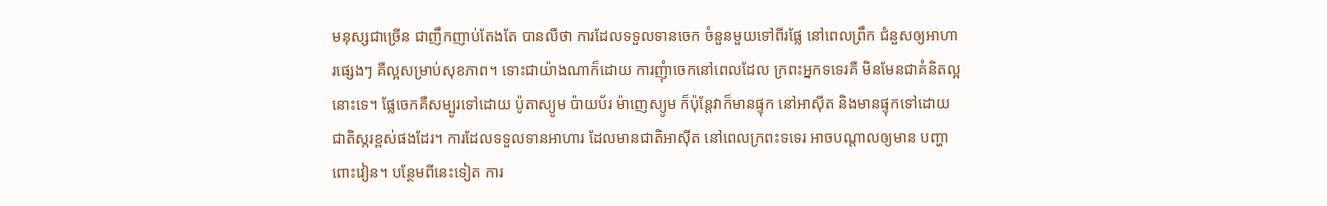មនុស្សជាច្រើន ជាញឹកញាប់តែងតែ បានលឺថា ការដែលទទួលទានចេក ចំនួនមួយទៅពីរផ្លែ នៅពេលព្រឹក ជំនួសឲ្យអាហារផ្សេងៗ គឺល្អសម្រាប់សុខភាព។ ទោះជាយ៉ាងណាក៏ដោយ ការញុំាចេកនៅពេលដែល ក្រពះអ្នកទទេរគឺ មិនមែនជាគំនិតល្អនោះទេ។ ផ្លែចេកគឺសម្បូរទៅដោយ ប៉ូតាស្យូម ប៉ាយប័រ ម៉ាញេស្យូម ក៏ប៉ុន្តែវាក៏មានផ្ទុក នៅអាស៊ីត និងមានផ្ទុកទៅដោយ ជាតិស្ករខ្ពស់ផងដែរ។ ការដែលទទួលទានអាហារ ដែលមានជាតិអាស៊ីត នៅពេលក្រពះទទេរ អាចបណ្តាលឲ្យមាន បញ្ហាពោះវៀន។ បន្ថែមពីនេះទៀត ការ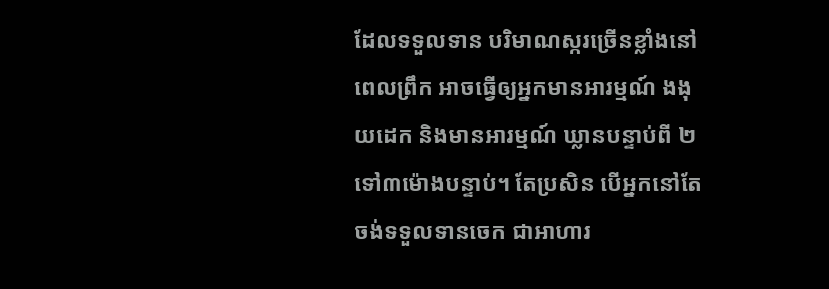ដែលទទួលទាន បរិមាណស្ករច្រើនខ្លាំងនៅពេលព្រឹក អាចធ្វើឲ្យអ្នកមានអារម្មណ៍ ងងុយដេក និងមានអារម្មណ៍ ឃ្លានបន្ទាប់ពី ២ទៅ៣ម៉ោងបន្ទាប់។ តែប្រសិន បើអ្នកនៅតែចង់ទទួលទានចេក ជាអាហារ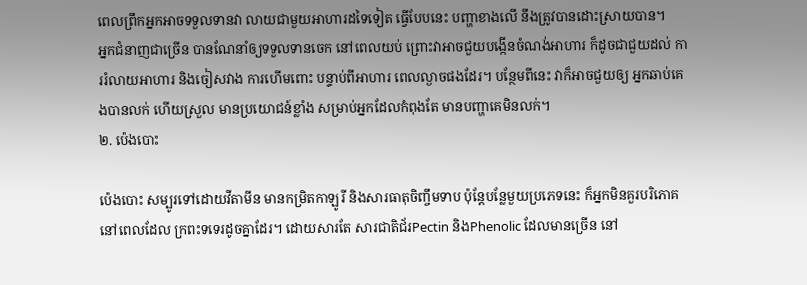ពេលព្រឹកអ្នកអាចទទួលទានវា លាយជាមួយអាហារដទៃទៀត ធ្វើបែបនេះ បញ្ហាខាងលើ នឹងត្រូវបានដោះស្រាយបាន។
អ្នកជំនាញជាច្រើន បានណែនាំឲ្យទទួលទានចេក នៅពេលយប់ ព្រោះវាអាចជួយបង្កើនចំណង់អាហារ ក៏ដូចជាជួយដល់ ការរំលាយអាហារ និងចៀសវាង ការហើមពោះ បន្ទាប់ពីអាហារ ពេលល្ងាចផងដែរ។ បន្ថែមពីនេះ វាក៏អាចជួយឲ្យ អ្នកឆាប់គេងបានលក់ ហើយស្រួល មានប្រយោជន៍ខ្លាំង សម្រាប់អ្នកដែលកំពុងតែ មានបញ្ហាគេមិនលក់។
២. ប៉េងបោះ

ប៉េងបោះ សម្បូរទៅដោយវីតាមីន មានកម្រិតកាឡូរី និងសារធាតុចិញ្ចឹមទាប ប៉ុន្តែបន្លែមួយប្រភេទនេះ ក៏អ្នកមិនគួរបរិភោគ នៅពេលដែល ក្រពះទទេរដូចគ្នាដែរ។ ដោយសារតែ សារជាតិជ័រPectin និងPhenolic ដែលមានច្រើន នៅ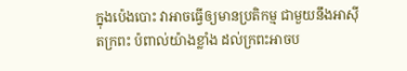ក្នុងប៉េងបោះ វាអាចធ្វើឲ្យមានប្រតិកម្ម ជាមួយនឹងអាស៊ីតក្រពះ ប៉ពាល់យ៉ាងខ្លាំង ដល់ក្រពះអាចប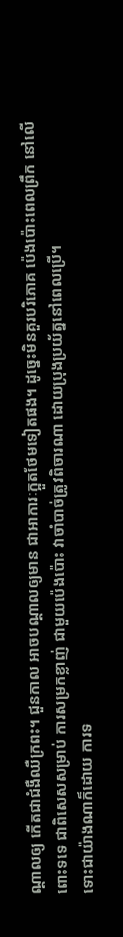ណ្តាលឲ្យ កើតជាជំងឺឈឺក្រពះ។ ជួនកាល អាចបណ្តាលឲ្យមាន ជាអាការៈក្អួតថែមទៀតផង។ ដូច្នេះមិនគួរបរិភោគ ប៉េងប៉ោះពេលព្រឹក នៅលើពោះទទេ ជាពិសេសសម្រាប់ ការសម្រកខ្លាញ់ ជាមួយប៉េងប៉ោះ វាចាំបាច់ត្រូវពិចារណា ដោយប្រុងប្រយ័ត្ននៅពេលប្រើ។
ទោះជាយ៉ាងណាក៏ដោយ ការទ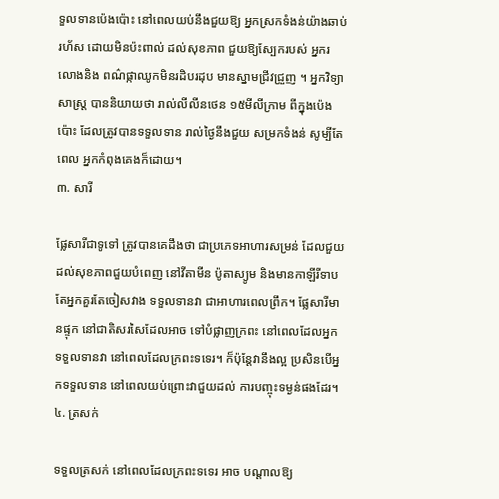ទួលទានប៉េងប៉ោះ នៅពេលយប់នឹងជួយឱ្យ អ្នកស្រកទំងន់យ៉ាងឆាប់រហ័ស ដោយមិនប៉ះពាល់ ដល់សុខភាព ជួយឱ្យស្បែករបស់ អ្នករលោងនិង ពណ៌ផ្កាឈូកមិនរដិបរដុប មានស្នាមជ្រីវជ្រួញ ។ អ្នកវិទ្យាសាស្ត្រ បាននិយាយថា រាល់លីលីនថេន ១៥មីលីក្រាម ពីក្នុងប៉េងប៉ោះ ដែលត្រូវបានទទួលទាន រាល់ថ្ងៃនឹងជួយ សម្រកទំងន់ សូម្បីតែពេល អ្នកកំពុងគេងក៏ដោយ។
៣. សារី

ផ្លែសារីជាទូទៅ ត្រូវបានគេដឹងថា ជាប្រភេទអាហារសម្រន់ ដែលជួយដល់សុខភាពជួយបំពេញ នៅវីតាមីន ប៉ូតាស្យូម និងមានកាឡីរីទាប តែអ្នកគួរតែចៀសវាង ទទួលទានវា ជាអាហារពេលព្រឹក។ ផ្លែសារីមានផ្ទុក នៅជាតិសរសៃដែលអាច ទៅបំផ្លាញក្រពះ នៅពេលដែលអ្នកទទួលទានវា នៅពេលដែលក្រពះទទេរ។ ក៏ប៉ុន្តែវានឹងល្អ ប្រសិនបើអ្នកទទួលទាន នៅពេលយប់ព្រោះវាជួយដល់ ការបញ្ចុះទម្ងន់ផងដែរ។
៤. ត្រសក់

ទទួលត្រសក់ នៅពេលដែលក្រពះទទេរ អាច បណ្តាលឱ្យ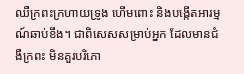ឈឺក្រពះក្រហាយទ្រូង ហើមពោះ និងបង្កើតអារម្មណ៍ឆាប់ខឹង។ ជាពិសេសសម្រាប់អ្នក ដែលមានជំងឺក្រពះ មិនគួរបរិភោ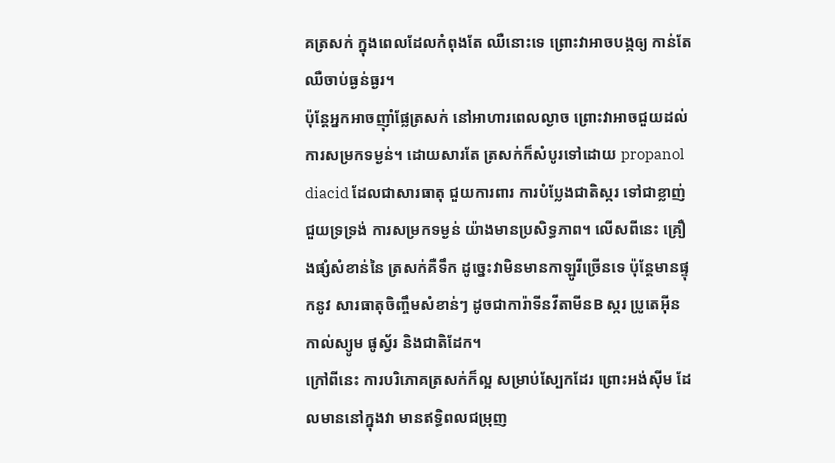គត្រសក់ ក្នុងពេលដែលកំពុងតែ ឈឺនោះទេ ព្រោះវាអាចបង្កឲ្យ កាន់តែឈឺចាប់ធ្ងន់ធ្ងរ។
ប៉ុន្តែអ្នកអាចញ៉ាំផ្លែត្រសក់ នៅអាហារពេលល្ងាច ព្រោះវាអាចជួយដល់ ការសម្រកទម្ងន់។ ដោយសារតែ ត្រសក់ក៏សំបូរទៅដោយ propanol diacid ដែលជាសារធាតុ ជួយការពារ ការបំប្លែងជាតិស្ករ ទៅជាខ្លាញ់ ជួយទ្រទ្រង់ ការសម្រកទម្ងន់ យ៉ាងមានប្រសិទ្ធភាព។ លើសពីនេះ គ្រឿងផ្សំសំខាន់នៃ ត្រសក់គឺទឹក ដូច្នេះវាមិនមានកាឡូរីច្រើនទេ ប៉ុន្តែមានផ្ទុកនូវ សារធាតុចិញ្ចឹមសំខាន់ៗ ដូចជាការ៉ាទីនវីតាមីនB ស្ករ ប្រូតេអ៊ីន កាល់ស្យូម ផូស្វ័រ និងជាតិដែក។
ក្រៅពីនេះ ការបរិភោគត្រសក់ក៏ល្អ សម្រាប់ស្បែកដែរ ព្រោះអង់ស៊ីម ដែលមាននៅក្នុងវា មានឥទ្ធិពលជម្រុញ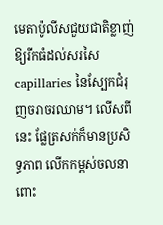មេតាប៉ូលីសជួយជាតិខ្លាញ់ ឱ្យរីកធំដល់សរសៃcapillaries នៃស្បែកជំរុញចរាចរឈាម។ លើសពីនេះ ផ្លែត្រសក់ក៏មានប្រសិទ្ធភាព លើកកម្ពស់ចលនាពោះ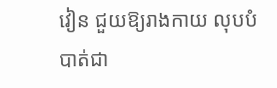វៀន ជួយឱ្យរាងកាយ លុបបំបាត់ជា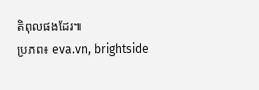តិពុលផងដែរ៕
ប្រភព៖ eva.vn, brightside